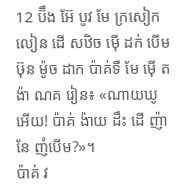12 ប៊ឹង អ៊ែ បូវ មែ ក្រសៀក លៀន ដើ សឋិច ម៉ើ ដក់ បើម ឞ៊ុន ម៉ូច ដាក ប៉ាគ់ទឺ មែ ម៉ើ តង៉ា ណគ រៀន៖ «ណាយឃូ អើយ! ប៉ាគ់ ង៉ាយ ដឹះ ដើ ញ៉ា នែ ញំបើម?»។
ប៉ាគ់ វ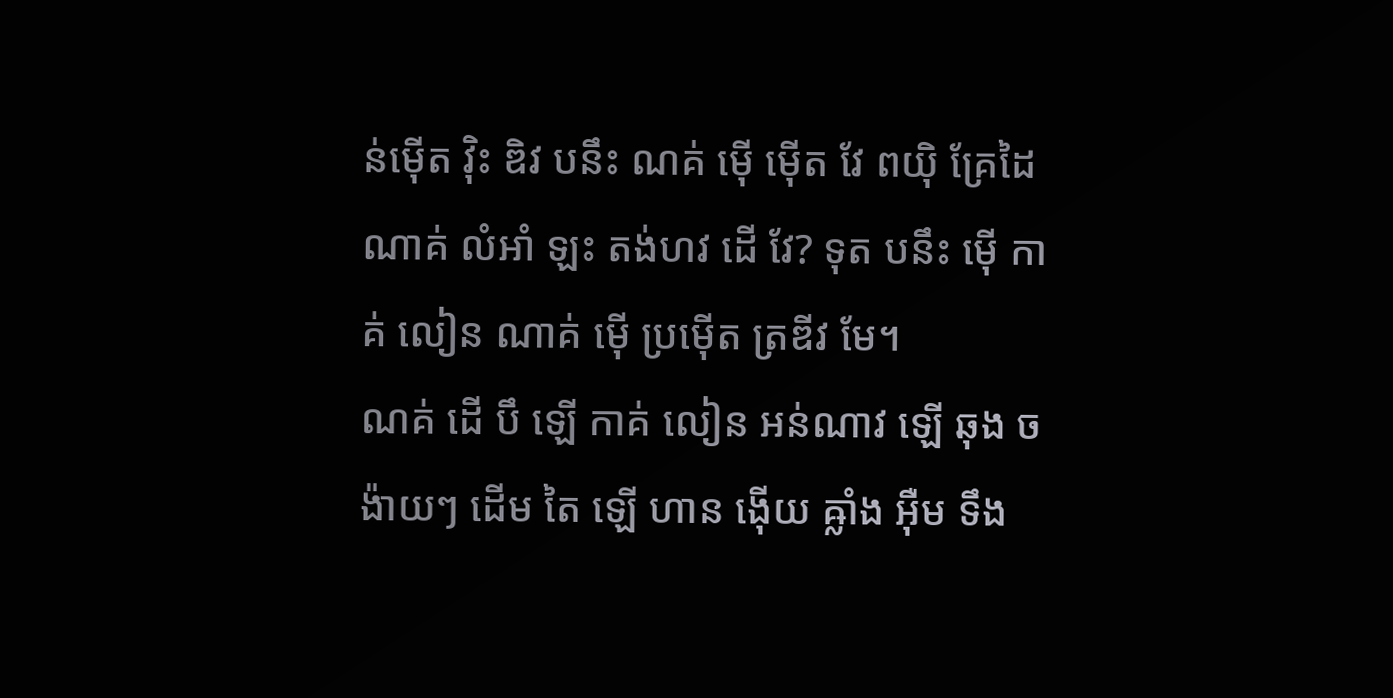ន់ម៉ើត វ៉ិះ ឌិវ បនឹះ ណគ់ ម៉ើ ម៉ើត វែ ពយ៉ិ គ្រែដៃ ណាគ់ លំអាំ ឡះ តង់ហវ ដើ វែ? ទុត បនឹះ ម៉ើ កាគ់ លៀន ណាគ់ ម៉ើ ប្រម៉ើត ត្រឌីវ មែ។
ណគ់ ដើ បឹ ឡើ កាគ់ លៀន អន់ណាវ ឡើ ឆុង ចង៉ាយៗ ដើម តៃ ឡើ ហាន ង៉ើយ ឝ្លាំង អ៊ឺម ទឹង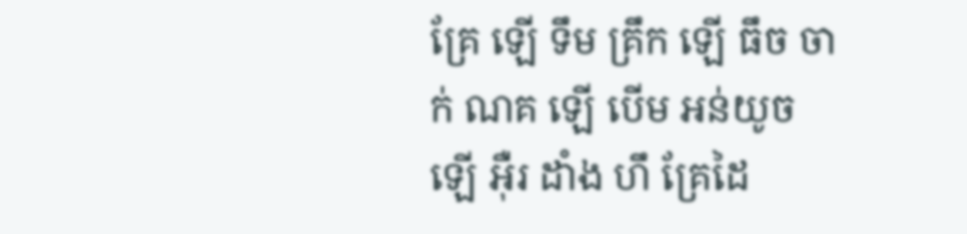គ្រែ ឡើ ទឹម គ្រឹក ឡើ ធឹច ចាក់ ណគ ឡើ បើម អន់យូច ឡើ អ៊ឺរ ដាំង ហឹ គ្រែដៃ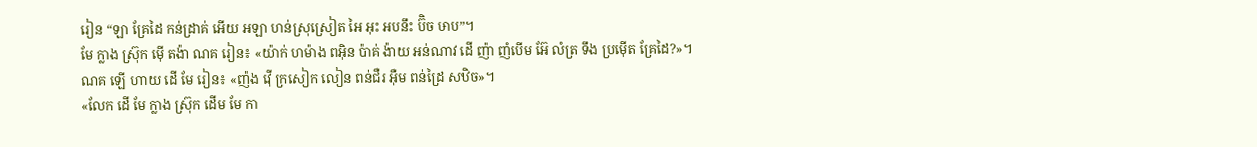រៀន “ឡា គ្រែដៃ កន់ដ្រាគ់ អើយ អឡា ហន់ស្រុស្រៀត អៃ អុះ អបនឹះ ប៊ិច ឞាប”។
មែ ក្លាង ស្រ៊ុក ម៉ើ តង៉ា ណគ រៀន៖ «យ៉ាក់ ហម៉ាង ពអ៊ិន ប៉ាគ់ ង៉ាយ អន់ណាវ ដើ ញ៉ា ញំបើម អ៊ែ លំត្រ ទឹង ប្រម៉ើត គ្រែដៃ?»។
ណគ ឡើ ហាយ ដើ មែ រៀន៖ «ញ៉ង វ៉ើ ក្រសៀក លៀន ពន់ជឺរ អ៊ឺម ពន់ដ្រៃ សឋិច»។
«លែក ដើ មែ ក្លាង ស្រ៊ុក ដើម មែ កា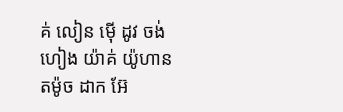គ់ លៀន ម៉ើ ដូវ ចង់ហៀង យ៉ាគ់ យ៉ូហាន តម៉ូច ដាក អ៊ែ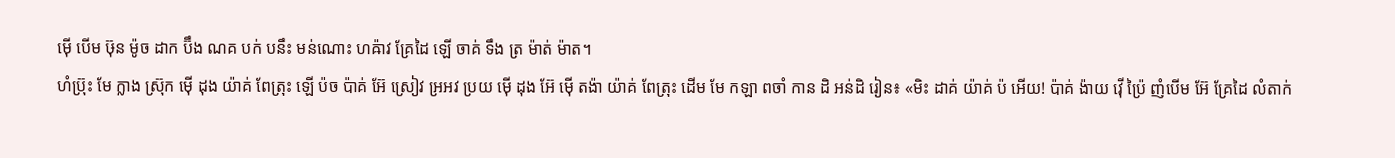ម៉ើ បើម ឞ៊ុន ម៉ូច ដាក ប៊ឹង ណគ បក់ បនឹះ មន់ណោះ ហឝ៉ាវ គ្រែដៃ ឡើ ចាគ់ ទឹង ត្រ ម៉ាត់ ម៉ាត។
ហំប៊្រុះ មែ ក្លាង ស្រ៊ុក ម៉ើ ដុង យ៉ាគ់ ពែត្រុះ ឡើ ប៉ច ប៉ាគ់ អ៊ែ ស្រៀវ អ្រអវ ប្រយ ម៉ើ ដុង អ៊ែ ម៉ើ តង៉ា យ៉ាគ់ ពែត្រុះ ដើម មែ កឡា ពចាំ កាន ដិ អន់ដិ រៀន៖ «មិះ ដាគ់ យ៉ាគ់ ប៉ អើយ! ប៉ាគ់ ង៉ាយ វ៉ើ ប៉្រៃ ញំបើម អ៊ែ គ្រែដៃ លំតាក់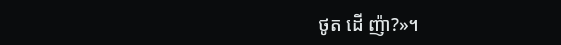ថូត ដើ ញ៉ា?»។